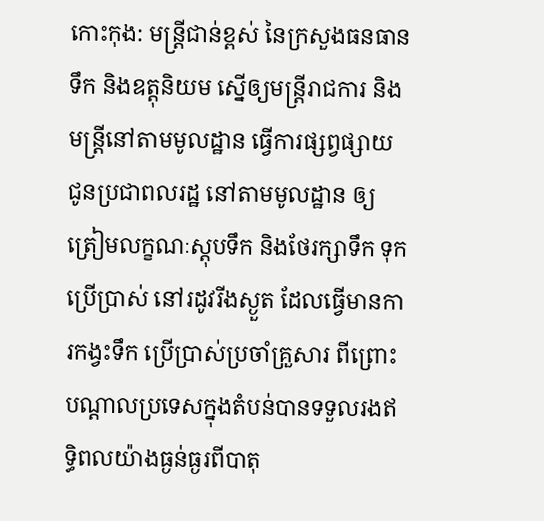កោះកុង: មន្ត្រីជាន់ខ្ពស់ នៃក្រសួងធនធានទឹក និងឧត្តុនិយម ស្នើឲ្យមន្ត្រីរាជការ និងមន្ត្រីនៅតាមមូលដ្ឋាន ធ្វើការផ្សព្វផ្សាយ ជូនប្រជាពលរដ្ឋ នៅតាមមូលដ្ឋាន ឲ្យត្រៀមលក្ខណៈស្តុបទឹក និងថែរក្សាទឹក ទុកប្រើប្រាស់ នៅរដូវរីងស្ងួត ដែលធ្វើមានការកង្វះទឹក ប្រើប្រាស់ប្រចាំគ្រួសារ ពីព្រោះបណ្តាលប្រទេសក្នុងតំបន់បានទទួលរងឥទ្ធិពលយ៉ាងធ្ងន់ធ្ងរពីបាតុ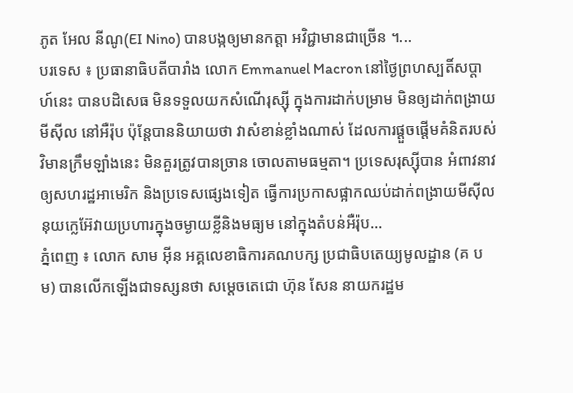ភូត អែល នីណូ(EI Nino) បានបង្កឲ្យមានកត្តា អវិជ្ជាមានជាច្រើន ។...
បរទេស ៖ ប្រធានាធិបតីបារាំង លោក Emmanuel Macron នៅថ្ងៃព្រហស្បតិ៍សប្ដាហ៍នេះ បានបដិសេធ មិនទទួលយកសំណើរុស្ស៊ី ក្នុងការដាក់បម្រាម មិនឲ្យដាក់ពង្រាយមីស៊ីល នៅអឺរ៉ុប ប៉ុន្តែបាននិយាយថា វាសំខាន់ខ្លាំងណាស់ ដែលការផ្តួចផ្តើមគំនិតរបស់វិមានក្រឹមឡាំងនេះ មិនគួរត្រូវបានច្រាន ចោលតាមធម្មតា។ ប្រទេសរុស្ស៊ីបាន អំពាវនាវឲ្យសហរដ្ឋអាមេរិក និងប្រទេសផ្សេងទៀត ធ្វើការប្រកាសផ្អាកឈប់ដាក់ពង្រាយមីស៊ីលនុយក្លេអ៊ែវាយប្រហារក្នុងចម្ងាយខ្លីនិងមធ្យម នៅក្នុងតំបន់អឺរ៉ុប...
ភ្នំពេញ ៖ លោក សាម អ៊ីន អគ្គលេខាធិការគណបក្ស ប្រជាធិបតេយ្យមូលដ្ឋាន (គ ប ម) បានលើកឡើងជាទស្សនថា សម្ដេចតេជោ ហ៊ុន សែន នាយករដ្ឋម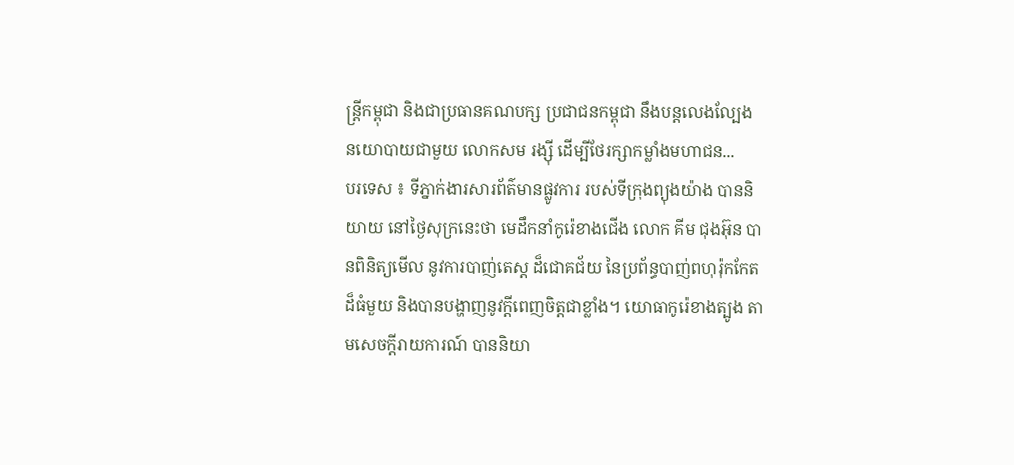ន្ដ្រីកម្ពុជា និងជាប្រធានគណបក្ស ប្រជាជនកម្ពុជា នឹងបន្តលេងល្បែង នយោបាយជាមួយ លោកសម រង្ស៊ី ដើម្បីថែរក្សាកម្លាំងមហាជន...
បរទេស ៖ ទីភ្នាក់ងារសារព័ត៌មានផ្លូវការ របស់ទីក្រុងព្យុងយ៉ាង បាននិយាយ នៅថ្ងៃសុក្រនេះថា មេដឹកនាំកូរ៉េខាងជើង លោក គីម ជុងអ៊ុន បានពិនិត្យមើល នូវការបាញ់តេស្ត ដ៏ជោគជ័យ នៃប្រព័ន្ធបាញ់ពហុរ៉ុកកែត ដ៏ធំមួយ និងបានបង្ហាញនូវក្តីពេញចិត្តជាខ្លាំង។ យោធាកូរ៉េខាងត្បូង តាមសេចក្តីរាយការណ៍ បាននិយា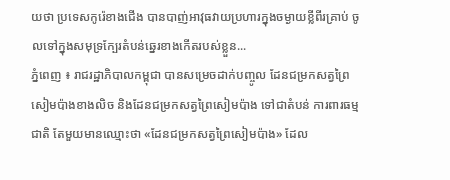យថា ប្រទេសកូរ៉េខាងជើង បានបាញ់អាវុធវាយប្រហារក្នុងចម្ងាយខ្លីពីរគ្រាប់ ចូលទៅក្នុងសមុទ្រក្បែរតំបន់ឆ្នេរខាងកើតរបស់ខ្លួន...
ភ្នំពេញ ៖ រាជរដ្ឋាភិបាលកម្ពុជា បានសម្រេចដាក់បញ្ចូល ដែនជម្រកសត្វព្រៃ សៀមប៉ាងខាងលិច និងដែនជម្រកសត្វព្រៃសៀមប៉ាង ទៅជាតំបន់ ការពារធម្មជាតិ តែមួយមានឈ្មោះថា «ដែនជម្រកសត្វព្រៃសៀមប៉ាង» ដែល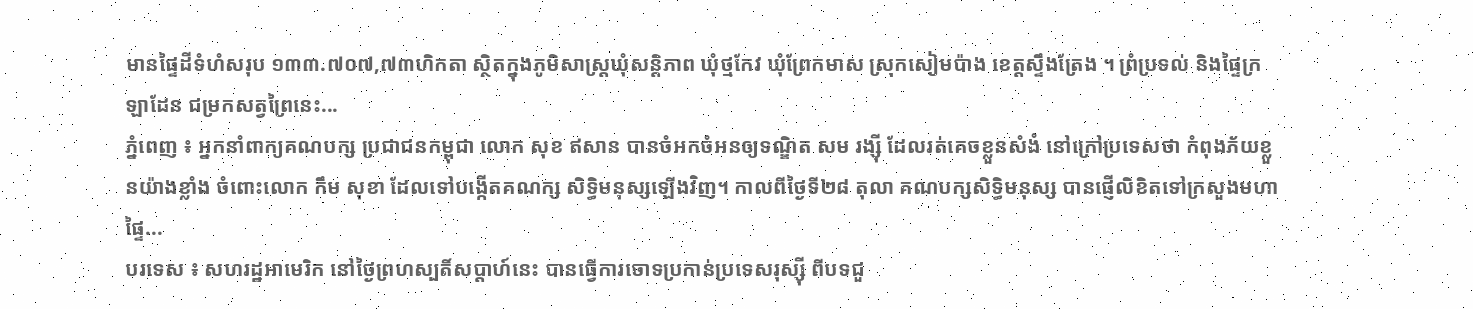មានផ្ទៃដីទំហំសរុប ១៣៣.៧០៧,៧៣ហិកតា ស្ថិតក្នុងភូមិសាស្ត្រឃុំសន្តិភាព ឃុំថ្មកែវ ឃុំព្រែកមាស ស្រុកសៀមប៉ាង ខេត្តស្ទឹងត្រែង ។ ព្រំប្រទល់ និងផ្ទៃក្រឡាដែន ជម្រកសត្វព្រៃនេះ...
ភ្នំពេញ ៖ អ្នកនាំពាក្យគណបក្ស ប្រជាជនកម្ពុជា លោក សុខ ឥសាន បានចំអកចំអនឲ្យទណ្ឌិត សម រង្ស៊ី ដែលរត់គេចខ្លួនសំងំ នៅក្រៅប្រទេសថា កំពុងភ័យខ្លួនយ៉ាងខ្លាំង ចំពោះលោក កឹម សុខា ដែលទៅបង្កើតគណក្ស សិទ្ធិមនុស្សឡើងវិញ។ កាលពីថ្ងៃទី២៨ តុលា គណបក្សសិទ្ធិមនុស្ស បានផ្ញើលិខិតទៅក្រសួងមហាផ្ទៃ...
បរទេស ៖ សហរដ្ឋអាមេរិក នៅថ្ងៃព្រហស្បតិ៍សប្ដាហ៍នេះ បានធ្វើការចោទប្រកាន់ប្រទេសរុស្ស៊ី ពីបទជួ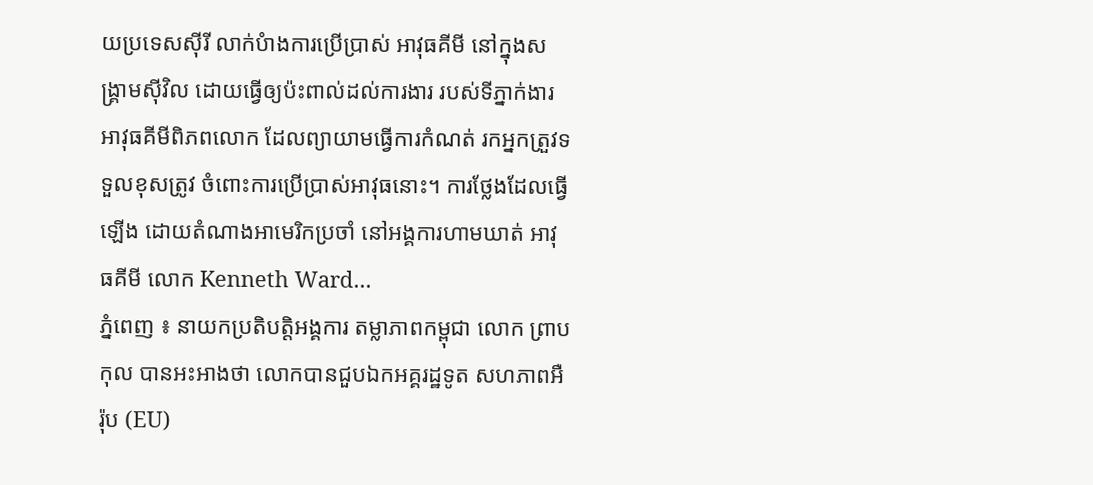យប្រទេសស៊ីរី លាក់បំាងការប្រើប្រាស់ អាវុធគីមី នៅក្នុងសង្គ្រាមស៊ីវិល ដោយធ្វើឲ្យប៉ះពាល់ដល់ការងារ របស់ទីភ្នាក់ងារ អាវុធគីមីពិភពលោក ដែលព្យាយាមធ្វើការកំណត់ រកអ្នកត្រួវទទួលខុសត្រូវ ចំពោះការប្រើប្រាស់អាវុធនោះ។ ការថ្លែងដែលធ្វើឡើង ដោយតំណាងអាមេរិកប្រចាំ នៅអង្គការហាមឃាត់ អាវុធគីមី លោក Kenneth Ward...
ភ្នំពេញ ៖ នាយកប្រតិបត្តិអង្គការ តម្លាភាពកម្ពុជា លោក ព្រាប កុល បានអះអាងថា លោកបានជួបឯកអគ្គរដ្ឋទូត សហភាពអឺរ៉ុប (EU)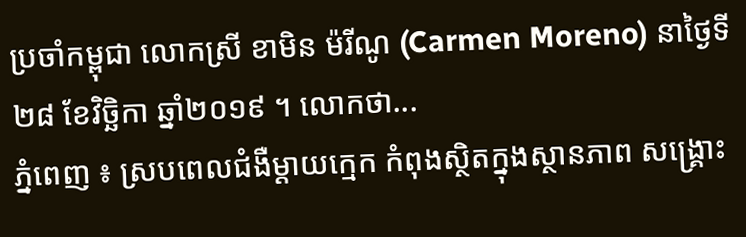ប្រចាំកម្ពុជា លោកស្រី ខាមិន ម៉រីណូ (Carmen Moreno) នាថ្ងៃទី២៨ ខែវិច្ឆិកា ឆ្នាំ២០១៩ ។ លោកថា...
ភ្នំពេញ ៖ ស្របពេលជំងឺម្ដាយក្មេក កំពុងស្ថិតក្នុងស្ថានភាព សង្រ្គោះ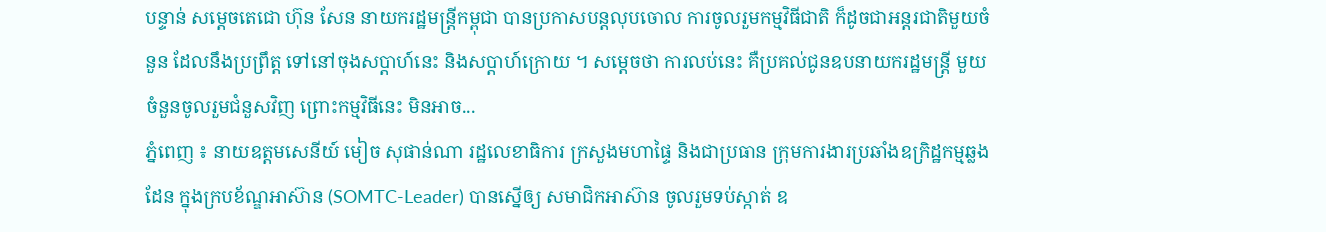បន្ទាន់ សម្ដេចតេជោ ហ៊ុន សែន នាយករដ្ឋមន្រ្តីកម្ពុជា បានប្រកាសបន្តលុបចោល ការចូលរួមកម្មវិធីជាតិ ក៏ដូចជាអន្តរជាតិមួយចំនួន ដែលនឹងប្រព្រឹត្ត ទៅនៅចុងសប្តាហ៍នេះ និងសប្តាហ៍ក្រោយ ។ សម្តេចថា ការលប់នេះ គឺប្រគល់ជូនឧបនាយករដ្ឋមន្រ្តី មួយចំនួនចូលរួមជំនួសវិញ ព្រោះកម្មវិធីនេះ មិនអាច...
ភ្នំពេញ ៖ នាយឧត្តមសេនីយ៍ មៀច សុផាន់ណា រដ្ឋលេខាធិការ ក្រសួងមហាផ្ទៃ និងជាប្រធាន ក្រុមការងារប្រឆាំងឧក្រិដ្ឋកម្មឆ្លងដែន ក្នុងក្របខ័ណ្ឌអាស៊ាន (SOMTC-Leader) បានស្នើឲ្យ សមាជិកអាស៊ាន ចូលរួមទប់ស្កាត់ ឧ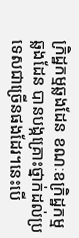ក្រិដ្ឋកម្មឆ្លងដែន ខណៈឧក្រិដ្ឋកម្មឆ្លងដែន បានបង្កគ្រោះថ្នាក់ដល់ប្រទេសជាច្រើនផងដែរ។នេះបេី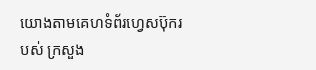យោងតាមគេហទំព័រហ្វេសប៊ុករបស់ ក្រសួង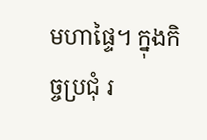មហាផ្ទៃ។ ក្នុងកិច្ចប្រជុំ រ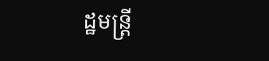ដ្ឋមន្ត្រី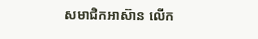សមាជិកអាស៊ាន លើក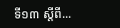ទី១៣ ស្តីពី...